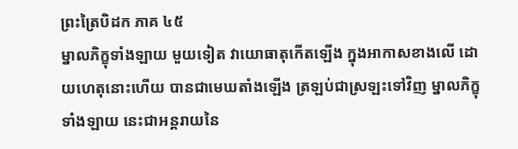ព្រះត្រៃបិដក ភាគ ៤៥
ម្នាលភិក្ខុទាំងឡាយ មួយទៀត វាយោធាតុកើតឡើង ក្នុងអាកាសខាងលើ ដោយហេតុនោះហើយ បានជាមេឃតាំងឡើង ត្រឡប់ជាស្រឡះទៅវិញ ម្នាលភិក្ខុទាំងឡាយ នេះជាអន្តរាយនៃ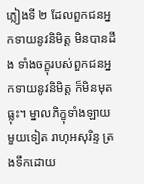ភ្លៀងទី ២ ដែលពួកជនអ្នកទាយនូវនិមិត្ត មិនបានដឹង ទាំងចក្ខុរបស់ពួកជនអ្នកទាយនូវនិមិត្ត ក៏មិនមុតធ្លុះ។ ម្នាលភិក្ខុទាំងឡាយ មួយទៀត រាហុអសុរិន្ទ ត្រងទឹកដោយ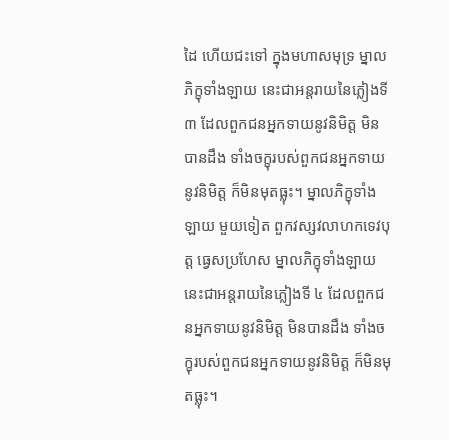ដៃ ហើយជះទៅ ក្នុងមហាសមុទ្រ ម្នាលភិក្ខុទាំងឡាយ នេះជាអន្តរាយនៃភ្លៀងទី ៣ ដែលពួកជនអ្នកទាយនូវនិមិត្ត មិនបានដឹង ទាំងចក្ខុរបស់ពួកជនអ្នកទាយនូវនិមិត្ត ក៏មិនមុតធ្លុះ។ ម្នាលភិក្ខុទាំងឡាយ មួយទៀត ពួកវស្សវលាហកទេវបុត្ត ធ្វេសប្រហែស ម្នាលភិក្ខុទាំងឡាយ នេះជាអន្តរាយនៃភ្លៀងទី ៤ ដែលពួកជនអ្នកទាយនូវនិមិត្ត មិនបានដឹង ទាំងចក្ខុរបស់ពួកជនអ្នកទាយនូវនិមិត្ត ក៏មិនមុតធ្លុះ។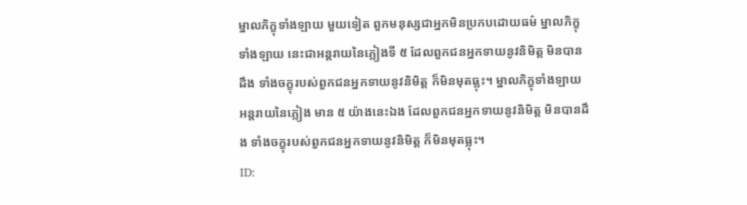ម្នាលភិក្ខុទាំងឡាយ មួយទៀត ពួកមនុស្សជាអ្នកមិនប្រកបដោយធម៌ ម្នាលភិក្ខុទាំងឡាយ នេះជាអន្តរាយនៃភ្លៀងទី ៥ ដែលពួកជនអ្នកទាយនូវនិមិត្ត មិនបានដឹង ទាំងចក្ខុរបស់ពួកជនអ្នកទាយនូវនិមិត្ត ក៏មិនមុតធ្លុះ។ ម្នាលភិក្ខុទាំងឡាយ អន្តរាយនៃភ្លៀង មាន ៥ យ៉ាងនេះឯង ដែលពួកជនអ្នកទាយនូវនិមិត្ត មិនបានដឹង ទាំងចក្ខុរបស់ពួកជនអ្នកទាយនូវនិមិត្ត ក៏មិនមុតធ្លុះ។
ID: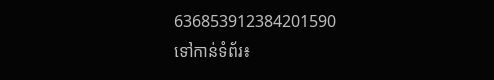636853912384201590
ទៅកាន់ទំព័រ៖